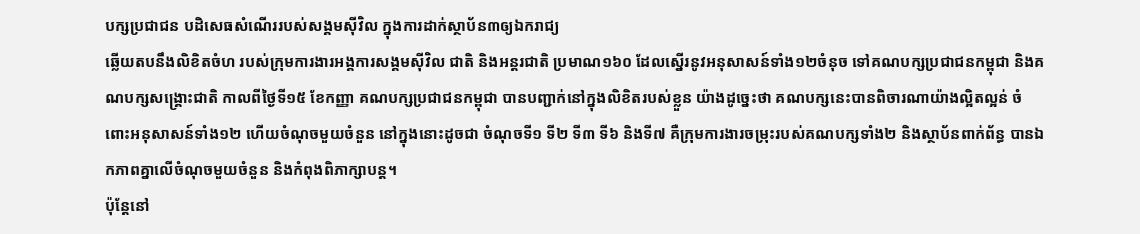បក្សប្រជាជន បដិសេធសំណើររបស់សង្គមស៊ីវិល ក្នុងការដាក់ស្ថាប័ន៣ឲ្យឯករាជ្យ
ឆ្លើយតបនឹងលិខិតចំហ របស់ក្រុមការងារអង្គការសង្គមស៊ីវិល ជាតិ និងអន្តរជាតិ ប្រមាណ១៦០ ដែលស្នើរនូវអនុសាសន៍ទាំង១២ចំនុច ទៅគណបក្សប្រជាជនកម្ពុជា និងគណបក្សសង្គ្រោះជាតិ កាលពីថ្ងៃទី១៥ ខែកញ្ញា គណបក្សប្រជាជនកម្ពុជា បានបញ្ជាក់នៅក្នុងលិខិតរបស់ខ្លួន យ៉ាងដូច្នេះថា គណបក្សនេះបានពិចារណាយ៉ាងល្អិតល្អន់ ចំពោះអនុសាសន៍ទាំង១២ ហើយចំណុចមួយចំនួន នៅក្នុងនោះដូចជា ចំណុចទី១ ទី២ ទី៣ ទី៦ និងទី៧ គឺក្រុមការងារចម្រុះរបស់គណបក្សទាំង២ និងស្ថាប័នពាក់ព័ន្ធ បានឯកភាពគ្នាលើចំណុចមួយចំនួន និងកំពុងពិភាក្សាបន្ត។
ប៉ុន្តែនៅ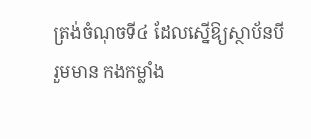ត្រង់ចំណុចទី៤ ដែលស្នើឱ្យស្ថាប័នបីរួមមាន កងកម្លាំង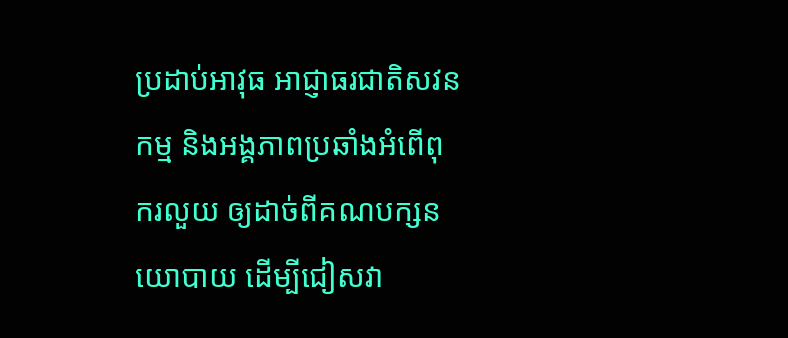ប្រដាប់អាវុធ អាជ្ញាធរជាតិសវនកម្ម និងអង្គភាពប្រឆាំងអំពើពុករលួយ ឲ្យដាច់ពីគណបក្សនយោបាយ ដើម្បីជៀសវា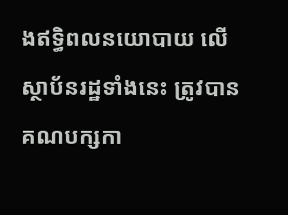ងឥទ្ធិពលនយោបាយ លើស្ថាប័នរដ្ឋទាំងនេះ ត្រូវបានគណបក្សកា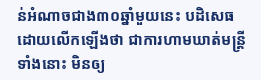ន់អំណាចជាង៣០ឆ្នាំមួយនេះ បដិសេធ ដោយលើកឡើងថា ជាការហាមឃាត់មន្ត្រីទាំងនោះ មិនឲ្យ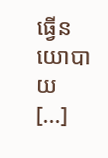ធ្វើនយោបាយ [...]